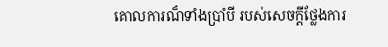គោលការណ៏ទាំងប្រាំបី របស់សេចក្តីថ្លែងការ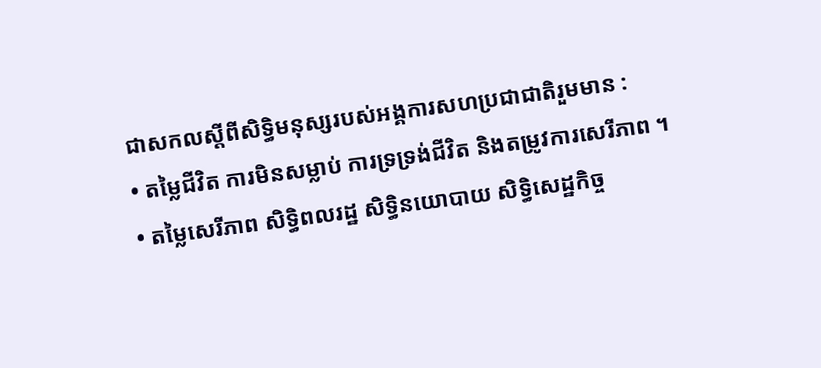ជាសកលស្តីពីសិទ្ធិមនុស្សរបស់អង្គការសហប្រជាជាតិរួមមាន :
• តម្លៃជីវិត ការមិនសម្លាប់ ការទ្រទ្រង់ជីវិត និងតម្រូវការសេរីភាព ។
• តម្លៃសេរីភាព សិទ្ធិពលរដ្ឋ សិទ្ធិនយោបាយ សិទ្ធិសេដ្ឋកិច្ច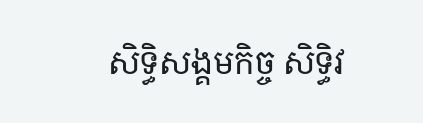សិទ្ធិសង្គមកិច្ច សិទ្ធិវ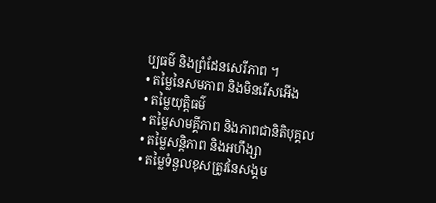ប្បធម៌ និងព្រំដែនសេរីភាព ។
• តម្លៃនៃសមភាព និងមិនរើសអើង
• តម្លៃយុត្តិធម៌
• តម្លៃសាមគ្គីភាព និងភាពជានិតិបុគ្គល
• តម្លៃសន្តិភាព និងអហឹង្សា
• តម្លៃទំនួលខុសត្រូវនៃសង្គម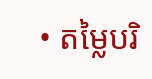• តម្លៃបរិ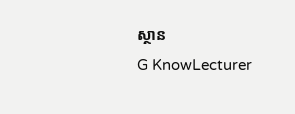ស្ថាន
G KnowLecturer